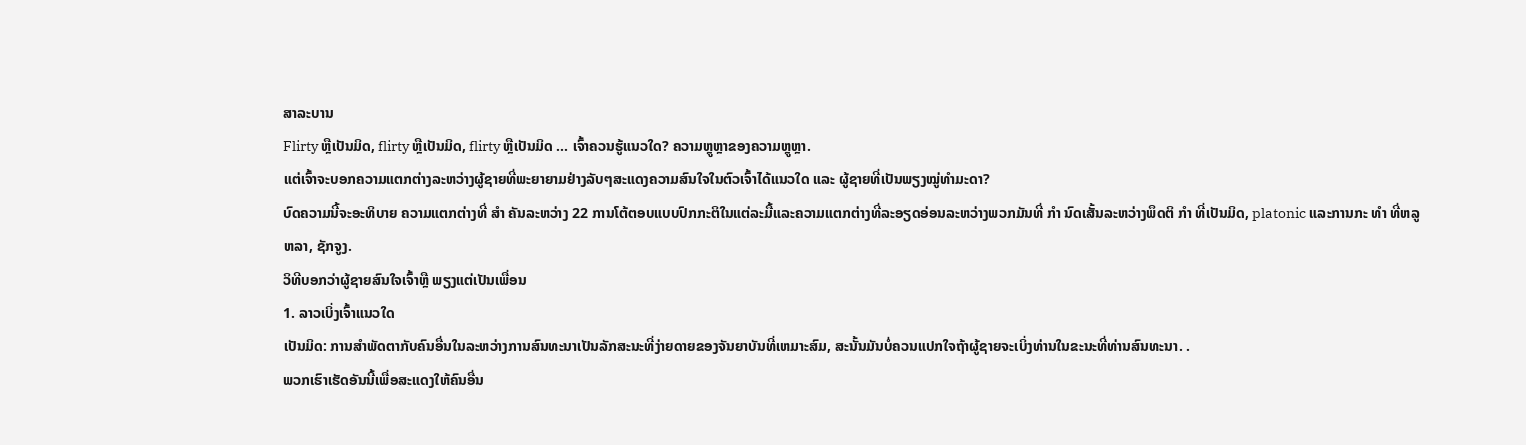ສາລະບານ
Flirty ຫຼືເປັນມິດ, flirty ຫຼືເປັນມິດ, flirty ຫຼືເປັນມິດ ... ເຈົ້າຄວນຮູ້ແນວໃດ? ຄວາມຫຼູຫຼາຂອງຄວາມຫຼູຫຼາ.
ແຕ່ເຈົ້າຈະບອກຄວາມແຕກຕ່າງລະຫວ່າງຜູ້ຊາຍທີ່ພະຍາຍາມຢ່າງລັບໆສະແດງຄວາມສົນໃຈໃນຕົວເຈົ້າໄດ້ແນວໃດ ແລະ ຜູ້ຊາຍທີ່ເປັນພຽງໝູ່ທຳມະດາ?
ບົດຄວາມນີ້ຈະອະທິບາຍ ຄວາມແຕກຕ່າງທີ່ ສຳ ຄັນລະຫວ່າງ 22 ການໂຕ້ຕອບແບບປົກກະຕິໃນແຕ່ລະມື້ແລະຄວາມແຕກຕ່າງທີ່ລະອຽດອ່ອນລະຫວ່າງພວກມັນທີ່ ກຳ ນົດເສັ້ນລະຫວ່າງພຶດຕິ ກຳ ທີ່ເປັນມິດ, platonic ແລະການກະ ທຳ ທີ່ຫລູຫລາ, ຊັກຈູງ.
ວິທີບອກວ່າຜູ້ຊາຍສົນໃຈເຈົ້າຫຼື ພຽງແຕ່ເປັນເພື່ອນ
1. ລາວເບິ່ງເຈົ້າແນວໃດ
ເປັນມິດ: ການສໍາພັດຕາກັບຄົນອື່ນໃນລະຫວ່າງການສົນທະນາເປັນລັກສະນະທີ່ງ່າຍດາຍຂອງຈັນຍາບັນທີ່ເຫມາະສົມ, ສະນັ້ນມັນບໍ່ຄວນແປກໃຈຖ້າຜູ້ຊາຍຈະເບິ່ງທ່ານໃນຂະນະທີ່ທ່ານສົນທະນາ. .
ພວກເຮົາເຮັດອັນນີ້ເພື່ອສະແດງໃຫ້ຄົນອື່ນ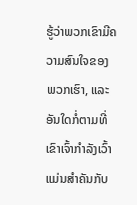ຮູ້ວ່າພວກເຂົາມີຄວາມສົນໃຈຂອງພວກເຮົາ, ແລະອັນໃດກໍ່ຕາມທີ່ເຂົາເຈົ້າກຳລັງເວົ້າແມ່ນສຳຄັນກັບ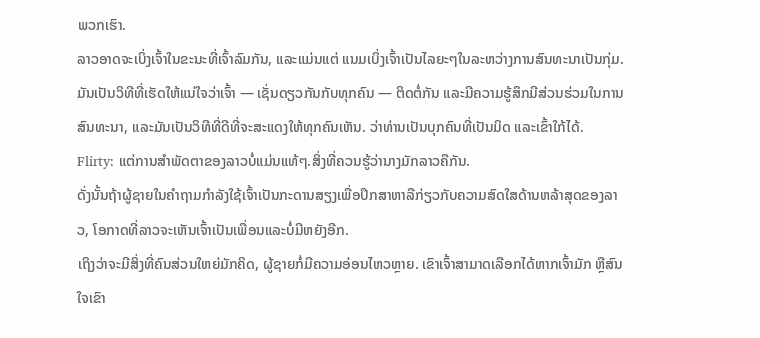ພວກເຮົາ.
ລາວອາດຈະເບິ່ງເຈົ້າໃນຂະນະທີ່ເຈົ້າລົມກັນ, ແລະແມ່ນແຕ່ ແນມເບິ່ງເຈົ້າເປັນໄລຍະໆໃນລະຫວ່າງການສົນທະນາເປັນກຸ່ມ.
ມັນເປັນວິທີທີ່ເຮັດໃຫ້ແນ່ໃຈວ່າເຈົ້າ — ເຊັ່ນດຽວກັນກັບທຸກຄົນ — ຕິດຕໍ່ກັນ ແລະມີຄວາມຮູ້ສຶກມີສ່ວນຮ່ວມໃນການສົນທະນາ, ແລະມັນເປັນວິທີທີ່ດີທີ່ຈະສະແດງໃຫ້ທຸກຄົນເຫັນ. ວ່າທ່ານເປັນບຸກຄົນທີ່ເປັນມິດ ແລະເຂົ້າໃກ້ໄດ້.
Flirty: ແຕ່ການສໍາພັດຕາຂອງລາວບໍ່ແມ່ນແທ້ໆ.ສິ່ງທີ່ຄວນຮູ້ວ່ານາງມັກລາວຄືກັນ.
ດັ່ງນັ້ນຖ້າຜູ້ຊາຍໃນຄໍາຖາມກໍາລັງໃຊ້ເຈົ້າເປັນກະດານສຽງເພື່ອປຶກສາຫາລືກ່ຽວກັບຄວາມສົດໃສດ້ານຫລ້າສຸດຂອງລາວ, ໂອກາດທີ່ລາວຈະເຫັນເຈົ້າເປັນເພື່ອນແລະບໍ່ມີຫຍັງອີກ.
ເຖິງວ່າຈະມີສິ່ງທີ່ຄົນສ່ວນໃຫຍ່ມັກຄິດ, ຜູ້ຊາຍກໍ່ມີຄວາມອ່ອນໄຫວຫຼາຍ. ເຂົາເຈົ້າສາມາດເລືອກໄດ້ຫາກເຈົ້າມັກ ຫຼືສົນໃຈເຂົາ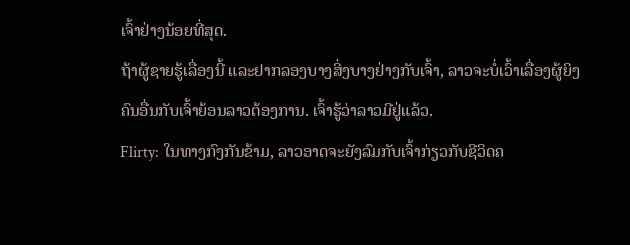ເຈົ້າຢ່າງນ້ອຍທີ່ສຸດ.
ຖ້າຜູ້ຊາຍຮູ້ເລື່ອງນີ້ ແລະຢາກລອງບາງສິ່ງບາງຢ່າງກັບເຈົ້າ, ລາວຈະບໍ່ເວົ້າເລື່ອງຜູ້ຍິງຄົນອື່ນກັບເຈົ້າຍ້ອນລາວຕ້ອງການ. ເຈົ້າຮູ້ວ່າລາວມີຢູ່ແລ້ວ.
Flirty: ໃນທາງກົງກັນຂ້າມ, ລາວອາດຈະຍັງລົມກັບເຈົ້າກ່ຽວກັບຊີວິດຄ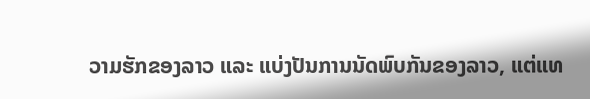ວາມຮັກຂອງລາວ ແລະ ແບ່ງປັນການນັດພົບກັນຂອງລາວ, ແຕ່ແທ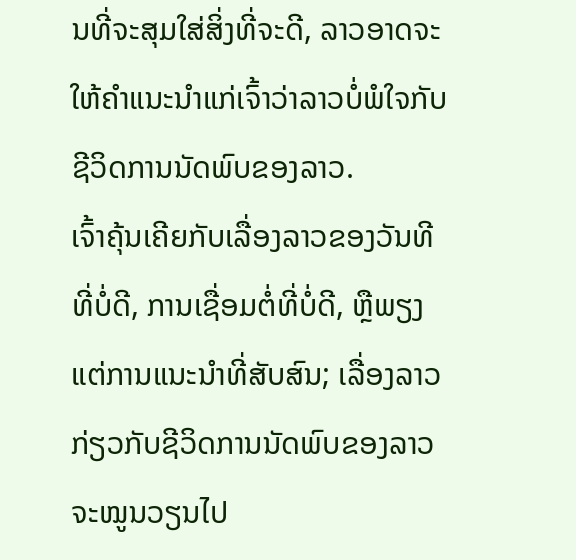ນທີ່ຈະສຸມໃສ່ສິ່ງທີ່ຈະດີ, ລາວອາດຈະໃຫ້ຄໍາແນະນໍາແກ່ເຈົ້າວ່າລາວບໍ່ພໍໃຈກັບຊີວິດການນັດພົບຂອງລາວ.
ເຈົ້າຄຸ້ນເຄີຍກັບເລື່ອງລາວຂອງວັນທີທີ່ບໍ່ດີ, ການເຊື່ອມຕໍ່ທີ່ບໍ່ດີ, ຫຼືພຽງແຕ່ການແນະນໍາທີ່ສັບສົນ; ເລື່ອງລາວກ່ຽວກັບຊີວິດການນັດພົບຂອງລາວຈະໝູນວຽນໄປ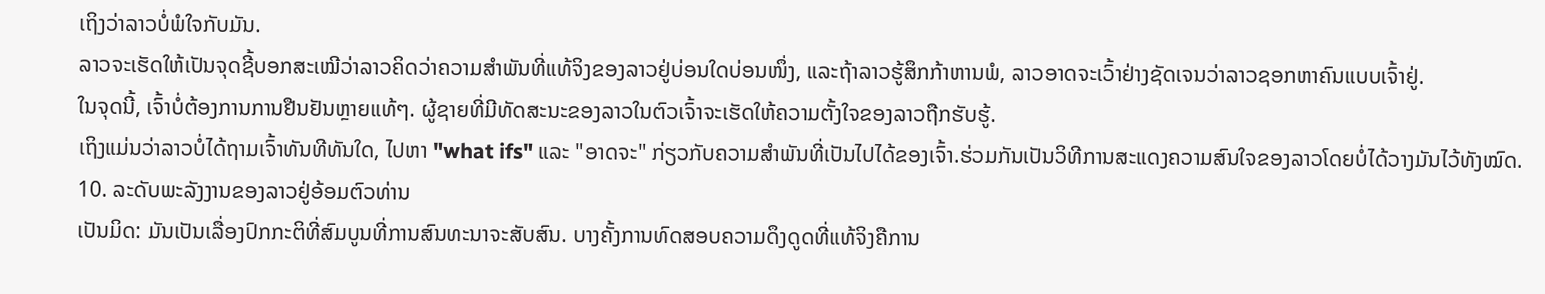ເຖິງວ່າລາວບໍ່ພໍໃຈກັບມັນ.
ລາວຈະເຮັດໃຫ້ເປັນຈຸດຊີ້ບອກສະເໝີວ່າລາວຄິດວ່າຄວາມສຳພັນທີ່ແທ້ຈິງຂອງລາວຢູ່ບ່ອນໃດບ່ອນໜຶ່ງ, ແລະຖ້າລາວຮູ້ສຶກກ້າຫານພໍ, ລາວອາດຈະເວົ້າຢ່າງຊັດເຈນວ່າລາວຊອກຫາຄົນແບບເຈົ້າຢູ່.
ໃນຈຸດນີ້, ເຈົ້າບໍ່ຕ້ອງການການຢືນຢັນຫຼາຍແທ້ໆ. ຜູ້ຊາຍທີ່ມີທັດສະນະຂອງລາວໃນຕົວເຈົ້າຈະເຮັດໃຫ້ຄວາມຕັ້ງໃຈຂອງລາວຖືກຮັບຮູ້.
ເຖິງແມ່ນວ່າລາວບໍ່ໄດ້ຖາມເຈົ້າທັນທີທັນໃດ, ໄປຫາ "what ifs" ແລະ "ອາດຈະ" ກ່ຽວກັບຄວາມສໍາພັນທີ່ເປັນໄປໄດ້ຂອງເຈົ້າ.ຮ່ວມກັນເປັນວິທີການສະແດງຄວາມສົນໃຈຂອງລາວໂດຍບໍ່ໄດ້ວາງມັນໄວ້ທັງໝົດ.
10. ລະດັບພະລັງງານຂອງລາວຢູ່ອ້ອມຕົວທ່ານ
ເປັນມິດ: ມັນເປັນເລື່ອງປົກກະຕິທີ່ສົມບູນທີ່ການສົນທະນາຈະສັບສົນ. ບາງຄັ້ງການທົດສອບຄວາມດຶງດູດທີ່ແທ້ຈິງຄືການ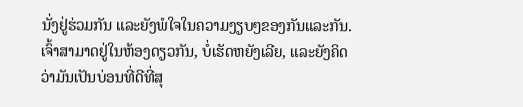ນັ່ງຢູ່ຮ່ວມກັນ ແລະຍັງພໍໃຈໃນຄວາມງຽບໆຂອງກັນແລະກັນ.
ເຈົ້າສາມາດຢູ່ໃນຫ້ອງດຽວກັນ, ບໍ່ເຮັດຫຍັງເລີຍ, ແລະຍັງຄິດວ່າມັນເປັນບ່ອນທີ່ດີທີ່ສຸ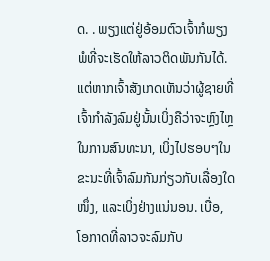ດ. . ພຽງແຕ່ຢູ່ອ້ອມຕົວເຈົ້າກໍພຽງພໍທີ່ຈະເຮັດໃຫ້ລາວຕິດພັນກັນໄດ້.
ແຕ່ຫາກເຈົ້າສັງເກດເຫັນວ່າຜູ້ຊາຍທີ່ເຈົ້າກຳລັງລົມຢູ່ນັ້ນເບິ່ງຄືວ່າຈະຫຼົງໄຫຼໃນການສົນທະນາ, ເບິ່ງໄປຮອບໆໃນຂະນະທີ່ເຈົ້າລົມກັນກ່ຽວກັບເລື່ອງໃດໜຶ່ງ, ແລະເບິ່ງຢ່າງແນ່ນອນ. ເບື່ອ, ໂອກາດທີ່ລາວຈະລົມກັບ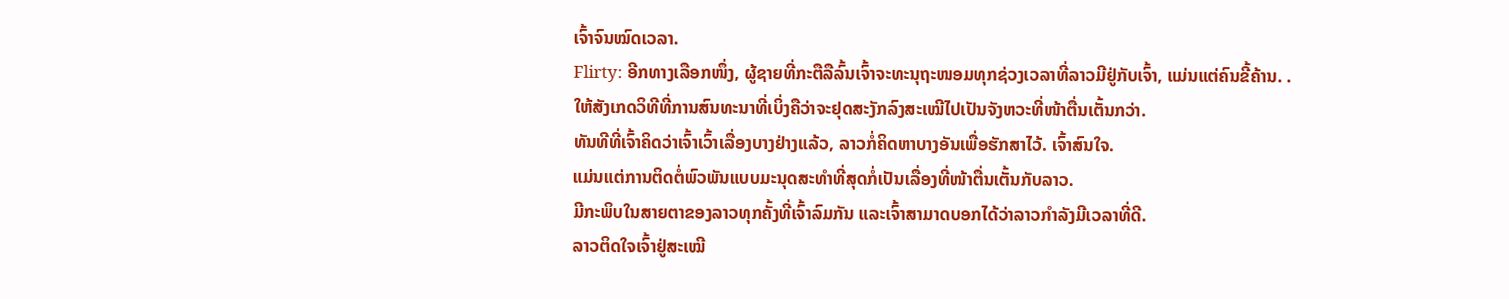ເຈົ້າຈົນໝົດເວລາ.
Flirty: ອີກທາງເລືອກໜຶ່ງ, ຜູ້ຊາຍທີ່ກະຕືລືລົ້ນເຈົ້າຈະທະນຸຖະໜອມທຸກຊ່ວງເວລາທີ່ລາວມີຢູ່ກັບເຈົ້າ, ແມ່ນແຕ່ຄົນຂີ້ຄ້ານ. .
ໃຫ້ສັງເກດວິທີທີ່ການສົນທະນາທີ່ເບິ່ງຄືວ່າຈະຢຸດສະງັກລົງສະເໝີໄປເປັນຈັງຫວະທີ່ໜ້າຕື່ນເຕັ້ນກວ່າ.
ທັນທີທີ່ເຈົ້າຄິດວ່າເຈົ້າເວົ້າເລື່ອງບາງຢ່າງແລ້ວ, ລາວກໍ່ຄິດຫາບາງອັນເພື່ອຮັກສາໄວ້. ເຈົ້າສົນໃຈ.
ແມ່ນແຕ່ການຕິດຕໍ່ພົວພັນແບບມະນຸດສະທຳທີ່ສຸດກໍ່ເປັນເລື່ອງທີ່ໜ້າຕື່ນເຕັ້ນກັບລາວ.
ມີກະພິບໃນສາຍຕາຂອງລາວທຸກຄັ້ງທີ່ເຈົ້າລົມກັນ ແລະເຈົ້າສາມາດບອກໄດ້ວ່າລາວກຳລັງມີເວລາທີ່ດີ.
ລາວຕິດໃຈເຈົ້າຢູ່ສະເໝີ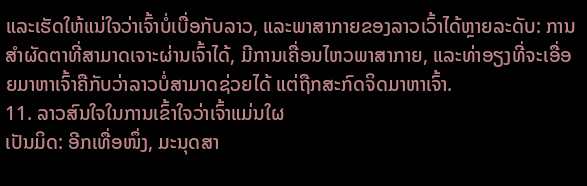ແລະເຮັດໃຫ້ແນ່ໃຈວ່າເຈົ້າບໍ່ເບື່ອກັບລາວ, ແລະພາສາກາຍຂອງລາວເວົ້າໄດ້ຫຼາຍລະດັບ: ການສຳຜັດຕາທີ່ສາມາດເຈາະຜ່ານເຈົ້າໄດ້, ມີການເຄື່ອນໄຫວພາສາກາຍ, ແລະທ່າອຽງທີ່ຈະເອື່ອຍມາຫາເຈົ້າຄືກັບວ່າລາວບໍ່ສາມາດຊ່ວຍໄດ້ ແຕ່ຖືກສະກົດຈິດມາຫາເຈົ້າ.
11. ລາວສົນໃຈໃນການເຂົ້າໃຈວ່າເຈົ້າແມ່ນໃຜ
ເປັນມິດ: ອີກເທື່ອໜຶ່ງ, ມະນຸດສາ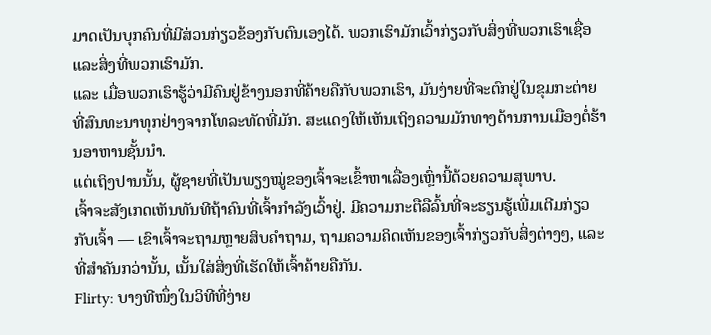ມາດເປັນບຸກຄົນທີ່ມີສ່ວນກ່ຽວຂ້ອງກັບຕົນເອງໄດ້. ພວກເຮົາມັກເວົ້າກ່ຽວກັບສິ່ງທີ່ພວກເຮົາເຊື່ອ ແລະສິ່ງທີ່ພວກເຮົາມັກ.
ແລະ ເມື່ອພວກເຮົາຮູ້ວ່າມີຄົນຢູ່ຂ້າງນອກທີ່ຄ້າຍຄືກັບພວກເຮົາ, ມັນງ່າຍທີ່ຈະຕົກຢູ່ໃນຂຸມກະຕ່າຍທີ່ສົນທະນາທຸກຢ່າງຈາກໂທລະທັດທີ່ມັກ. ສະແດງໃຫ້ເຫັນເຖິງຄວາມມັກທາງດ້ານການເມືອງຕໍ່ຮ້ານອາຫານຊັ້ນນໍາ.
ແຕ່ເຖິງປານນັ້ນ, ຜູ້ຊາຍທີ່ເປັນພຽງໝູ່ຂອງເຈົ້າຈະເຂົ້າຫາເລື່ອງເຫຼົ່ານີ້ດ້ວຍຄວາມສຸພາບ.
ເຈົ້າຈະສັງເກດເຫັນທັນທີຖ້າຄົນທີ່ເຈົ້າກຳລັງເວົ້າຢູ່. ມີຄວາມກະຕືລືລົ້ນທີ່ຈະຮຽນຮູ້ເພີ່ມເຕີມກ່ຽວກັບເຈົ້າ — ເຂົາເຈົ້າຈະຖາມຫຼາຍສິບຄຳຖາມ, ຖາມຄວາມຄິດເຫັນຂອງເຈົ້າກ່ຽວກັບສິ່ງຕ່າງໆ, ແລະທີ່ສຳຄັນກວ່ານັ້ນ, ເນັ້ນໃສ່ສິ່ງທີ່ເຮັດໃຫ້ເຈົ້າຄ້າຍຄືກັນ.
Flirty: ບາງທີໜຶ່ງໃນວິທີທີ່ງ່າຍ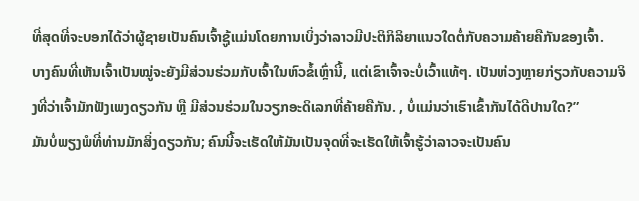ທີ່ສຸດທີ່ຈະບອກໄດ້ວ່າຜູ້ຊາຍເປັນຄົນເຈົ້າຊູ້ແມ່ນໂດຍການເບິ່ງວ່າລາວມີປະຕິກິລິຍາແນວໃດຕໍ່ກັບຄວາມຄ້າຍຄືກັນຂອງເຈົ້າ.
ບາງຄົນທີ່ເຫັນເຈົ້າເປັນໝູ່ຈະຍັງມີສ່ວນຮ່ວມກັບເຈົ້າໃນຫົວຂໍ້ເຫຼົ່ານີ້, ແຕ່ເຂົາເຈົ້າຈະບໍ່ເວົ້າແທ້ໆ. ເປັນຫ່ວງຫຼາຍກ່ຽວກັບຄວາມຈິງທີ່ວ່າເຈົ້າມັກຟັງເພງດຽວກັນ ຫຼື ມີສ່ວນຮ່ວມໃນວຽກອະດິເລກທີ່ຄ້າຍຄືກັນ. , ບໍ່ແມ່ນວ່າເຮົາເຂົ້າກັນໄດ້ດີປານໃດ?”
ມັນບໍ່ພຽງພໍທີ່ທ່ານມັກສິ່ງດຽວກັນ; ຄົນນີ້ຈະເຮັດໃຫ້ມັນເປັນຈຸດທີ່ຈະເຮັດໃຫ້ເຈົ້າຮູ້ວ່າລາວຈະເປັນຄົນ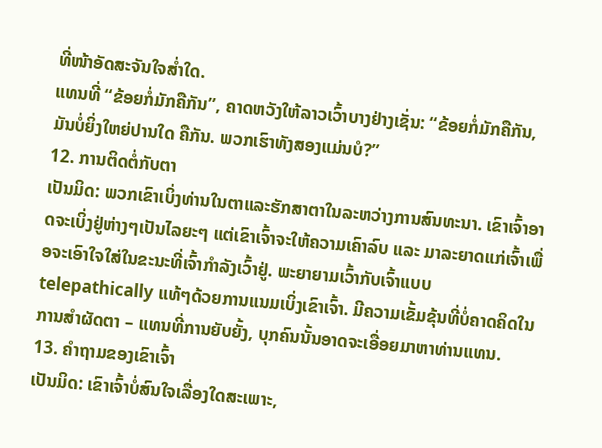ທີ່ໜ້າອັດສະຈັນໃຈສໍ່າໃດ.
ແທນທີ່ “ຂ້ອຍກໍ່ມັກຄືກັນ”, ຄາດຫວັງໃຫ້ລາວເວົ້າບາງຢ່າງເຊັ່ນ: “ຂ້ອຍກໍ່ມັກຄືກັນ, ມັນບໍ່ຍິ່ງໃຫຍ່ປານໃດ ຄືກັນ. ພວກເຮົາທັງສອງແມ່ນບໍ?”
12. ການຕິດຕໍ່ກັບຕາ
ເປັນມິດ: ພວກເຂົາເບິ່ງທ່ານໃນຕາແລະຮັກສາຕາໃນລະຫວ່າງການສົນທະນາ. ເຂົາເຈົ້າອາດຈະເບິ່ງຢູ່ຫ່າງໆເປັນໄລຍະໆ ແຕ່ເຂົາເຈົ້າຈະໃຫ້ຄວາມເຄົາລົບ ແລະ ມາລະຍາດແກ່ເຈົ້າເພື່ອຈະເອົາໃຈໃສ່ໃນຂະນະທີ່ເຈົ້າກຳລັງເວົ້າຢູ່. ພະຍາຍາມເວົ້າກັບເຈົ້າແບບ telepathically ແທ້ໆດ້ວຍການແນມເບິ່ງເຂົາເຈົ້າ. ມີຄວາມເຂັ້ມຂຸ້ນທີ່ບໍ່ຄາດຄິດໃນການສຳຜັດຕາ – ແທນທີ່ການຍັບຍັ້ງ, ບຸກຄົນນັ້ນອາດຈະເອື່ອຍມາຫາທ່ານແທນ.
13. ຄຳຖາມຂອງເຂົາເຈົ້າ
ເປັນມິດ: ເຂົາເຈົ້າບໍ່ສົນໃຈເລື່ອງໃດສະເພາະ,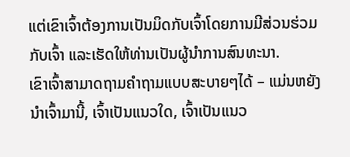ແຕ່ເຂົາເຈົ້າຕ້ອງການເປັນມິດກັບເຈົ້າໂດຍການມີສ່ວນຮ່ວມກັບເຈົ້າ ແລະເຮັດໃຫ້ທ່ານເປັນຜູ້ນໍາການສົນທະນາ.
ເຂົາເຈົ້າສາມາດຖາມຄໍາຖາມແບບສະບາຍໆໄດ້ – ແມ່ນຫຍັງນໍາເຈົ້າມານີ້, ເຈົ້າເປັນແນວໃດ, ເຈົ້າເປັນແນວ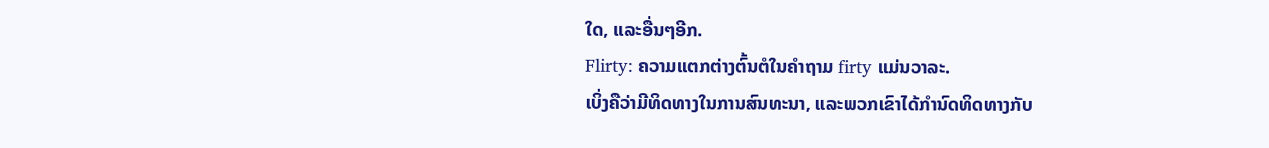ໃດ, ແລະອື່ນໆອີກ.
Flirty: ຄວາມແຕກຕ່າງຕົ້ນຕໍໃນຄໍາຖາມ firty ແມ່ນວາລະ.
ເບິ່ງຄືວ່າມີທິດທາງໃນການສົນທະນາ, ແລະພວກເຂົາໄດ້ກໍານົດທິດທາງກັບ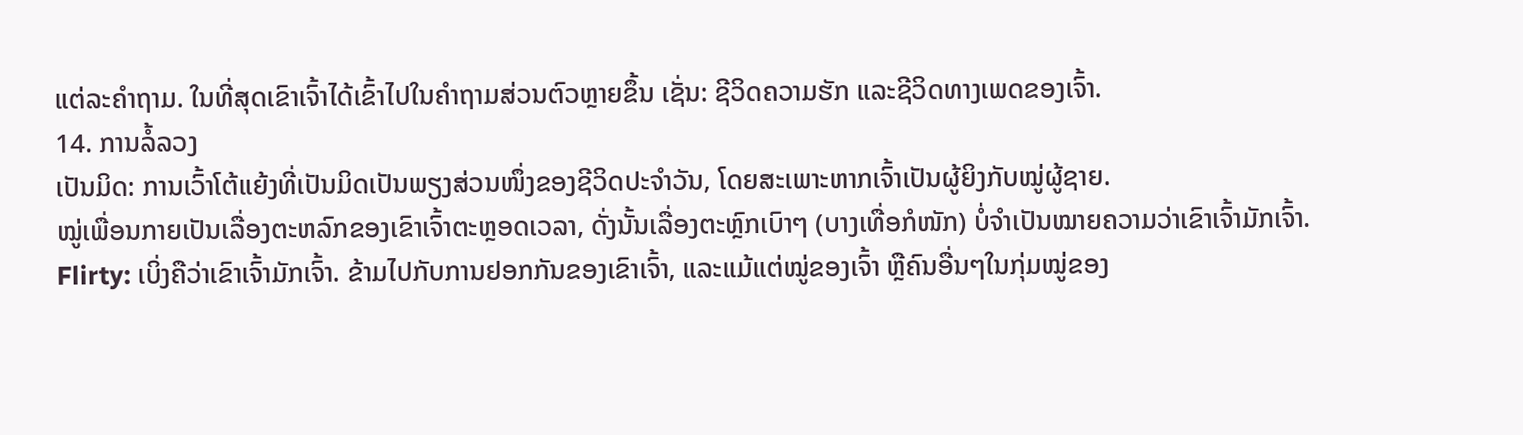ແຕ່ລະຄໍາຖາມ. ໃນທີ່ສຸດເຂົາເຈົ້າໄດ້ເຂົ້າໄປໃນຄຳຖາມສ່ວນຕົວຫຼາຍຂຶ້ນ ເຊັ່ນ: ຊີວິດຄວາມຮັກ ແລະຊີວິດທາງເພດຂອງເຈົ້າ.
14. ການລໍ້ລວງ
ເປັນມິດ: ການເວົ້າໂຕ້ແຍ້ງທີ່ເປັນມິດເປັນພຽງສ່ວນໜຶ່ງຂອງຊີວິດປະຈຳວັນ, ໂດຍສະເພາະຫາກເຈົ້າເປັນຜູ້ຍິງກັບໝູ່ຜູ້ຊາຍ.
ໝູ່ເພື່ອນກາຍເປັນເລື່ອງຕະຫລົກຂອງເຂົາເຈົ້າຕະຫຼອດເວລາ, ດັ່ງນັ້ນເລື່ອງຕະຫຼົກເບົາໆ (ບາງເທື່ອກໍໜັກ) ບໍ່ຈຳເປັນໝາຍຄວາມວ່າເຂົາເຈົ້າມັກເຈົ້າ.
Flirty: ເບິ່ງຄືວ່າເຂົາເຈົ້າມັກເຈົ້າ. ຂ້າມໄປກັບການຢອກກັນຂອງເຂົາເຈົ້າ, ແລະແມ້ແຕ່ໝູ່ຂອງເຈົ້າ ຫຼືຄົນອື່ນໆໃນກຸ່ມໝູ່ຂອງ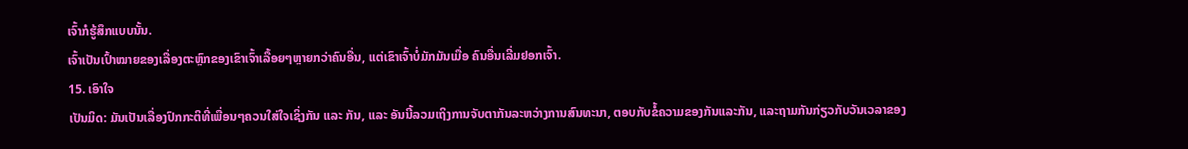ເຈົ້າກໍຮູ້ສຶກແບບນັ້ນ.
ເຈົ້າເປັນເປົ້າໝາຍຂອງເລື່ອງຕະຫຼົກຂອງເຂົາເຈົ້າເລື້ອຍໆຫຼາຍກວ່າຄົນອື່ນ, ແຕ່ເຂົາເຈົ້າບໍ່ມັກມັນເມື່ອ ຄົນອື່ນເລີ່ມຢອກເຈົ້າ.
15. ເອົາໃຈ
ເປັນມິດ: ມັນເປັນເລື່ອງປົກກະຕິທີ່ເພື່ອນໆຄວນໃສ່ໃຈເຊິ່ງກັນ ແລະ ກັນ, ແລະ ອັນນີ້ລວມເຖິງການຈັບຕາກັນລະຫວ່າງການສົນທະນາ, ຕອບກັບຂໍ້ຄວາມຂອງກັນແລະກັນ, ແລະຖາມກັນກ່ຽວກັບວັນເວລາຂອງ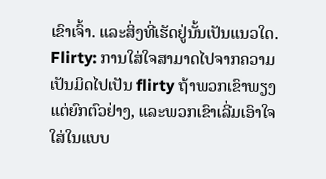ເຂົາເຈົ້າ. ແລະສິ່ງທີ່ເຮັດຢູ່ນັ້ນເປັນແນວໃດ.
Flirty: ການໃສ່ໃຈສາມາດໄປຈາກຄວາມເປັນມິດໄປເປັນ flirty ຖ້າພວກເຂົາພຽງແຕ່ຍົກຕົວຢ່າງ, ແລະພວກເຂົາເລີ່ມເອົາໃຈໃສ່ໃນແບບ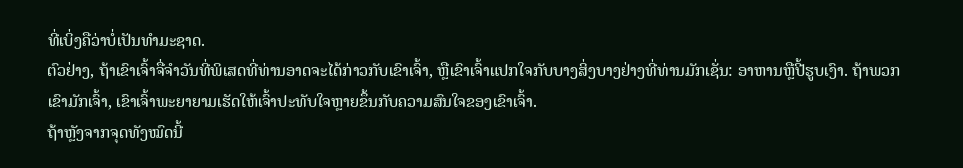ທີ່ເບິ່ງຄືວ່າບໍ່ເປັນທໍາມະຊາດ.
ຕົວຢ່າງ, ຖ້າເຂົາເຈົ້າຈື່ຈໍາວັນທີ່ພິເສດທີ່ທ່ານອາດຈະໄດ້ກ່າວກັບເຂົາເຈົ້າ, ຫຼືເຂົາເຈົ້າແປກໃຈກັບບາງສິ່ງບາງຢ່າງທີ່ທ່ານມັກເຊັ່ນ: ອາຫານຫຼືປີ້ຮູບເງົາ. ຖ້າພວກເຂົາມັກເຈົ້າ, ເຂົາເຈົ້າພະຍາຍາມເຮັດໃຫ້ເຈົ້າປະທັບໃຈຫຼາຍຂຶ້ນກັບຄວາມສົນໃຈຂອງເຂົາເຈົ້າ.
ຖ້າຫຼັງຈາກຈຸດທັງໝົດນີ້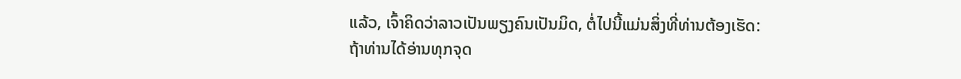ແລ້ວ, ເຈົ້າຄິດວ່າລາວເປັນພຽງຄົນເປັນມິດ, ຕໍ່ໄປນີ້ແມ່ນສິ່ງທີ່ທ່ານຕ້ອງເຮັດ:
ຖ້າທ່ານໄດ້ອ່ານທຸກຈຸດ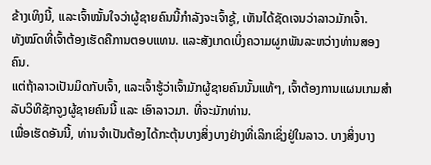ຂ້າງເທິງນີ້, ແລະເຈົ້າໝັ້ນໃຈວ່າຜູ້ຊາຍຄົນນີ້ກຳລັງຈະເຈົ້າຊູ້, ເຫັນໄດ້ຊັດເຈນວ່າລາວມັກເຈົ້າ.
ທັງໝົດທີ່ເຈົ້າຕ້ອງເຮັດຄືການຕອບແທນ. ແລະສັງເກດເບິ່ງຄວາມຜູກພັນລະຫວ່າງທ່ານສອງຄົນ.
ແຕ່ຖ້າລາວເປັນມິດກັບເຈົ້າ, ແລະເຈົ້າຮູ້ວ່າເຈົ້າມັກຜູ້ຊາຍຄົນນັ້ນແທ້ໆ, ເຈົ້າຕ້ອງການແຜນເກມສຳລັບວິທີຊັກຈູງຜູ້ຊາຍຄົນນີ້ ແລະ ເອົາລາວມາ. ທີ່ຈະມັກທ່ານ.
ເພື່ອເຮັດອັນນີ້, ທ່ານຈໍາເປັນຕ້ອງໄດ້ກະຕຸ້ນບາງສິ່ງບາງຢ່າງທີ່ເລິກເຊິ່ງຢູ່ໃນລາວ. ບາງສິ່ງບາງ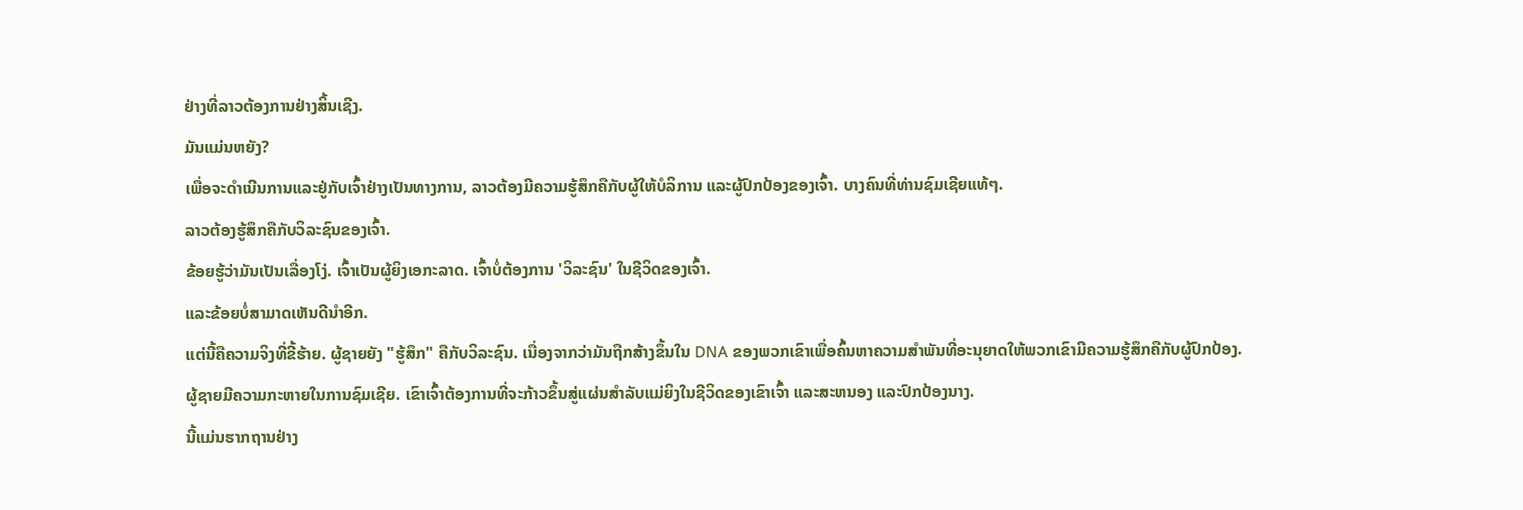ຢ່າງທີ່ລາວຕ້ອງການຢ່າງສິ້ນເຊີງ.
ມັນແມ່ນຫຍັງ?
ເພື່ອຈະດຳເນີນການແລະຢູ່ກັບເຈົ້າຢ່າງເປັນທາງການ, ລາວຕ້ອງມີຄວາມຮູ້ສຶກຄືກັບຜູ້ໃຫ້ບໍລິການ ແລະຜູ້ປົກປ້ອງຂອງເຈົ້າ. ບາງຄົນທີ່ທ່ານຊົມເຊີຍແທ້ໆ.
ລາວຕ້ອງຮູ້ສຶກຄືກັບວິລະຊົນຂອງເຈົ້າ.
ຂ້ອຍຮູ້ວ່າມັນເປັນເລື່ອງໂງ່. ເຈົ້າເປັນຜູ້ຍິງເອກະລາດ. ເຈົ້າບໍ່ຕ້ອງການ 'ວິລະຊົນ' ໃນຊີວິດຂອງເຈົ້າ.
ແລະຂ້ອຍບໍ່ສາມາດເຫັນດີນໍາອີກ.
ແຕ່ນີ້ຄືຄວາມຈິງທີ່ຂີ້ຮ້າຍ. ຜູ້ຊາຍຍັງ "ຮູ້ສຶກ" ຄືກັບວິລະຊົນ. ເນື່ອງຈາກວ່າມັນຖືກສ້າງຂຶ້ນໃນ DNA ຂອງພວກເຂົາເພື່ອຄົ້ນຫາຄວາມສໍາພັນທີ່ອະນຸຍາດໃຫ້ພວກເຂົາມີຄວາມຮູ້ສຶກຄືກັບຜູ້ປົກປ້ອງ.
ຜູ້ຊາຍມີຄວາມກະຫາຍໃນການຊົມເຊີຍ. ເຂົາເຈົ້າຕ້ອງການທີ່ຈະກ້າວຂຶ້ນສູ່ແຜ່ນສໍາລັບແມ່ຍິງໃນຊີວິດຂອງເຂົາເຈົ້າ ແລະສະຫນອງ ແລະປົກປ້ອງນາງ.
ນີ້ແມ່ນຮາກຖານຢ່າງ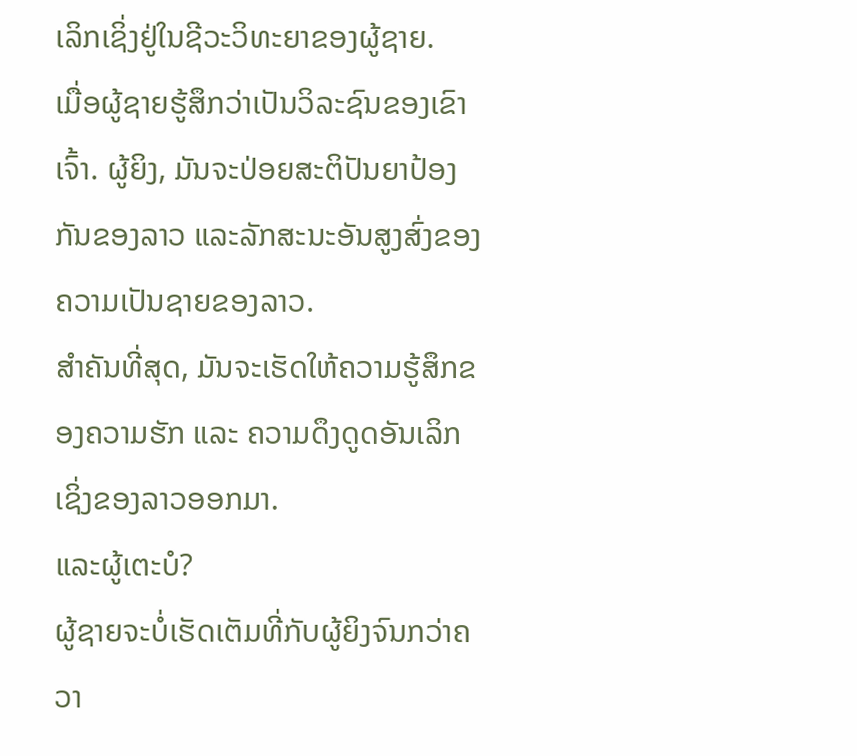ເລິກເຊິ່ງຢູ່ໃນຊີວະວິທະຍາຂອງຜູ້ຊາຍ.
ເມື່ອຜູ້ຊາຍຮູ້ສຶກວ່າເປັນວິລະຊົນຂອງເຂົາເຈົ້າ. ຜູ້ຍິງ, ມັນຈະປ່ອຍສະຕິປັນຍາປ້ອງກັນຂອງລາວ ແລະລັກສະນະອັນສູງສົ່ງຂອງຄວາມເປັນຊາຍຂອງລາວ.
ສຳຄັນທີ່ສຸດ, ມັນຈະເຮັດໃຫ້ຄວາມຮູ້ສຶກຂອງຄວາມຮັກ ແລະ ຄວາມດຶງດູດອັນເລິກເຊິ່ງຂອງລາວອອກມາ.
ແລະຜູ້ເຕະບໍ?
ຜູ້ຊາຍຈະບໍ່ເຮັດເຕັມທີ່ກັບຜູ້ຍິງຈົນກວ່າຄວາ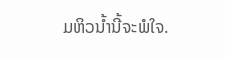ມຫິວນໍ້ານີ້ຈະພໍໃຈ.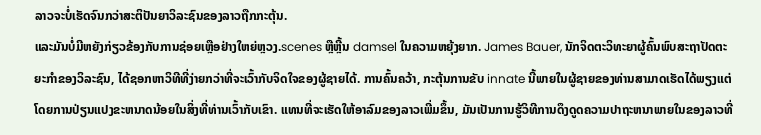ລາວຈະບໍ່ເຮັດຈົນກວ່າສະຕິປັນຍາວິລະຊົນຂອງລາວຖືກກະຕຸ້ນ.
ແລະມັນບໍ່ມີຫຍັງກ່ຽວຂ້ອງກັບການຊ່ອຍເຫຼືອຢ່າງໃຫຍ່ຫຼວງ.scenes ຫຼືຫຼີ້ນ damsel ໃນຄວາມຫຍຸ້ງຍາກ. James Bauer, ນັກຈິດຕະວິທະຍາຜູ້ຄົ້ນພົບສະຖາປັດຕະຍະກຳຂອງວິລະຊົນ, ໄດ້ຊອກຫາວິທີທີ່ງ່າຍກວ່າທີ່ຈະເວົ້າກັບຈິດໃຈຂອງຜູ້ຊາຍໄດ້. ການຄົ້ນຄວ້າ, ກະຕຸ້ນການຂັບ innate ນີ້ພາຍໃນຜູ້ຊາຍຂອງທ່ານສາມາດເຮັດໄດ້ພຽງແຕ່ໂດຍການປ່ຽນແປງຂະຫນາດນ້ອຍໃນສິ່ງທີ່ທ່ານເວົ້າກັບເຂົາ. ແທນທີ່ຈະເຮັດໃຫ້ອາລົມຂອງລາວເພີ່ມຂຶ້ນ, ມັນເປັນການຮູ້ວິທີການດຶງດູດຄວາມປາຖະຫນາພາຍໃນຂອງລາວທີ່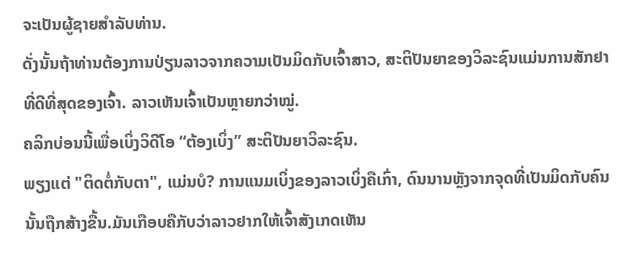ຈະເປັນຜູ້ຊາຍສໍາລັບທ່ານ.
ດັ່ງນັ້ນຖ້າທ່ານຕ້ອງການປ່ຽນລາວຈາກຄວາມເປັນມິດກັບເຈົ້າສາວ, ສະຕິປັນຍາຂອງວິລະຊົນແມ່ນການສັກຢາທີ່ດີທີ່ສຸດຂອງເຈົ້າ. ລາວເຫັນເຈົ້າເປັນຫຼາຍກວ່າໝູ່.
ຄລິກບ່ອນນີ້ເພື່ອເບິ່ງວິດີໂອ “ຕ້ອງເບິ່ງ” ສະຕິປັນຍາວິລະຊົນ.
ພຽງແຕ່ "ຕິດຕໍ່ກັບຕາ", ແມ່ນບໍ? ການແນມເບິ່ງຂອງລາວເບິ່ງຄືເກົ່າ, ດົນນານຫຼັງຈາກຈຸດທີ່ເປັນມິດກັບຄົນນັ້ນຖືກສ້າງຂື້ນ.ມັນເກືອບຄືກັບວ່າລາວຢາກໃຫ້ເຈົ້າສັງເກດເຫັນ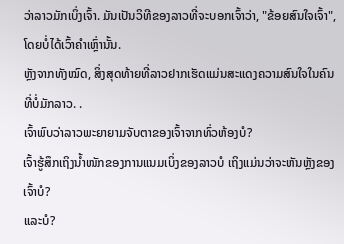ວ່າລາວມັກເບິ່ງເຈົ້າ. ມັນເປັນວິທີຂອງລາວທີ່ຈະບອກເຈົ້າວ່າ, "ຂ້ອຍສົນໃຈເຈົ້າ", ໂດຍບໍ່ໄດ້ເວົ້າຄຳເຫຼົ່ານັ້ນ.
ຫຼັງຈາກທັງໝົດ, ສິ່ງສຸດທ້າຍທີ່ລາວຢາກເຮັດແມ່ນສະແດງຄວາມສົນໃຈໃນຄົນທີ່ບໍ່ມັກລາວ. .
ເຈົ້າພົບວ່າລາວພະຍາຍາມຈັບຕາຂອງເຈົ້າຈາກທົ່ວຫ້ອງບໍ?
ເຈົ້າຮູ້ສຶກເຖິງນໍ້າໜັກຂອງການແນມເບິ່ງຂອງລາວບໍ ເຖິງແມ່ນວ່າຈະຫັນຫຼັງຂອງເຈົ້າບໍ?
ແລະບໍ?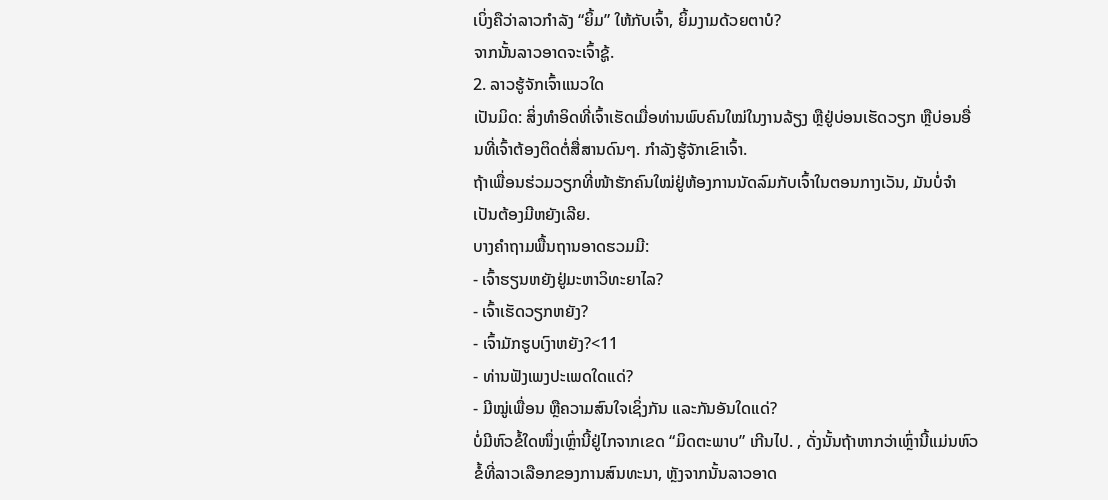ເບິ່ງຄືວ່າລາວກຳລັງ “ຍິ້ມ” ໃຫ້ກັບເຈົ້າ, ຍິ້ມງາມດ້ວຍຕາບໍ?
ຈາກນັ້ນລາວອາດຈະເຈົ້າຊູ້.
2. ລາວຮູ້ຈັກເຈົ້າແນວໃດ
ເປັນມິດ: ສິ່ງທໍາອິດທີ່ເຈົ້າເຮັດເມື່ອທ່ານພົບຄົນໃໝ່ໃນງານລ້ຽງ ຫຼືຢູ່ບ່ອນເຮັດວຽກ ຫຼືບ່ອນອື່ນທີ່ເຈົ້າຕ້ອງຕິດຕໍ່ສື່ສານດົນໆ. ກໍາລັງຮູ້ຈັກເຂົາເຈົ້າ.
ຖ້າເພື່ອນຮ່ວມວຽກທີ່ໜ້າຮັກຄົນໃໝ່ຢູ່ຫ້ອງການນັດລົມກັບເຈົ້າໃນຕອນກາງເວັນ, ມັນບໍ່ຈໍາເປັນຕ້ອງມີຫຍັງເລີຍ.
ບາງຄຳຖາມພື້ນຖານອາດຮວມມີ:
- ເຈົ້າຮຽນຫຍັງຢູ່ມະຫາວິທະຍາໄລ?
- ເຈົ້າເຮັດວຽກຫຍັງ?
- ເຈົ້າມັກຮູບເງົາຫຍັງ?<11
- ທ່ານຟັງເພງປະເພດໃດແດ່?
- ມີໝູ່ເພື່ອນ ຫຼືຄວາມສົນໃຈເຊິ່ງກັນ ແລະກັນອັນໃດແດ່?
ບໍ່ມີຫົວຂໍ້ໃດໜຶ່ງເຫຼົ່ານີ້ຢູ່ໄກຈາກເຂດ “ມິດຕະພາບ” ເກີນໄປ. , ດັ່ງນັ້ນຖ້າຫາກວ່າເຫຼົ່ານີ້ແມ່ນຫົວຂໍ້ທີ່ລາວເລືອກຂອງການສົນທະນາ, ຫຼັງຈາກນັ້ນລາວອາດ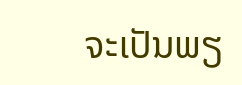ຈະເປັນພຽ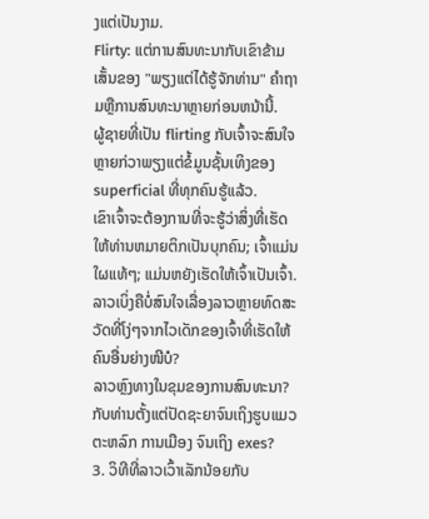ງແຕ່ເປັນງາມ.
Flirty: ແຕ່ການສົນທະນາກັບເຂົາຂ້າມເສັ້ນຂອງ "ພຽງແຕ່ໄດ້ຮູ້ຈັກທ່ານ" ຄໍາຖາມຫຼືການສົນທະນາຫຼາຍກ່ອນຫນ້ານີ້.
ຜູ້ຊາຍທີ່ເປັນ flirting ກັບເຈົ້າຈະສົນໃຈຫຼາຍກ່ວາພຽງແຕ່ຂໍ້ມູນຊັ້ນເທິງຂອງ superficial ທີ່ທຸກຄົນຮູ້ແລ້ວ.
ເຂົາເຈົ້າຈະຕ້ອງການທີ່ຈະຮູ້ວ່າສິ່ງທີ່ເຮັດໃຫ້ທ່ານຫມາຍຕິກເປັນບຸກຄົນ; ເຈົ້າແມ່ນໃຜແທ້ໆ; ແມ່ນຫຍັງເຮັດໃຫ້ເຈົ້າເປັນເຈົ້າ.
ລາວເບິ່ງຄືບໍ່ສົນໃຈເລື່ອງລາວຫຼາຍທົດສະວັດທີ່ໂງ່ໆຈາກໄວເດັກຂອງເຈົ້າທີ່ເຮັດໃຫ້ຄົນອື່ນຍ່າງໜີບໍ?
ລາວຫຼົງທາງໃນຂຸມຂອງການສົນທະນາ? ກັບທ່ານຕັ້ງແຕ່ປັດຊະຍາຈົນເຖິງຮູບແມວຕະຫລົກ ການເມືອງ ຈົນເຖິງ exes?
3. ວິທີທີ່ລາວເວົ້າເລັກນ້ອຍກັບ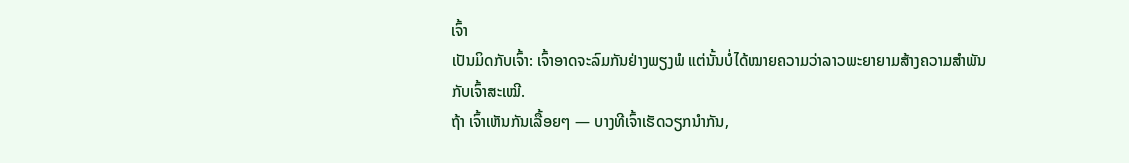ເຈົ້າ
ເປັນມິດກັບເຈົ້າ: ເຈົ້າອາດຈະລົມກັນຢ່າງພຽງພໍ ແຕ່ນັ້ນບໍ່ໄດ້ໝາຍຄວາມວ່າລາວພະຍາຍາມສ້າງຄວາມສຳພັນກັບເຈົ້າສະເໝີ.
ຖ້າ ເຈົ້າເຫັນກັນເລື້ອຍໆ — ບາງທີເຈົ້າເຮັດວຽກນຳກັນ,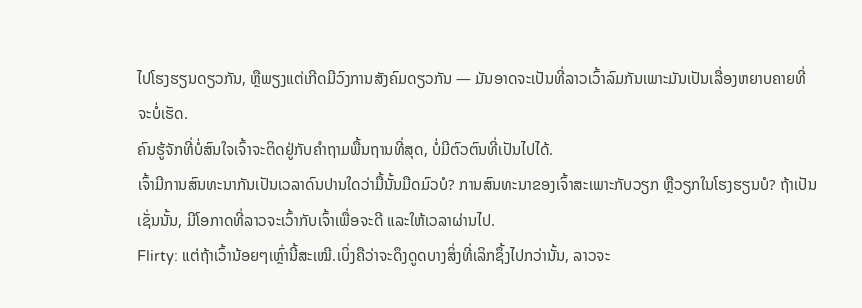ໄປໂຮງຮຽນດຽວກັນ, ຫຼືພຽງແຕ່ເກີດມີວົງການສັງຄົມດຽວກັນ — ມັນອາດຈະເປັນທີ່ລາວເວົ້າລົມກັນເພາະມັນເປັນເລື່ອງຫຍາບຄາຍທີ່ຈະບໍ່ເຮັດ.
ຄົນຮູ້ຈັກທີ່ບໍ່ສົນໃຈເຈົ້າຈະຕິດຢູ່ກັບຄຳຖາມພື້ນຖານທີ່ສຸດ, ບໍ່ມີຕົວຕົນທີ່ເປັນໄປໄດ້.
ເຈົ້າມີການສົນທະນາກັນເປັນເວລາດົນປານໃດວ່າມື້ນັ້ນມືດມົວບໍ? ການສົນທະນາຂອງເຈົ້າສະເພາະກັບວຽກ ຫຼືວຽກໃນໂຮງຮຽນບໍ? ຖ້າເປັນເຊັ່ນນັ້ນ, ມີໂອກາດທີ່ລາວຈະເວົ້າກັບເຈົ້າເພື່ອຈະດີ ແລະໃຫ້ເວລາຜ່ານໄປ.
Flirty: ແຕ່ຖ້າເວົ້ານ້ອຍໆເຫຼົ່ານີ້ສະເໝີ.ເບິ່ງຄືວ່າຈະດຶງດູດບາງສິ່ງທີ່ເລິກຊຶ້ງໄປກວ່ານັ້ນ, ລາວຈະ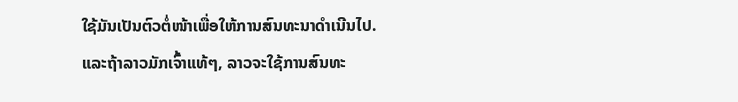ໃຊ້ມັນເປັນຕົວຕໍ່ໜ້າເພື່ອໃຫ້ການສົນທະນາດຳເນີນໄປ.
ແລະຖ້າລາວມັກເຈົ້າແທ້ໆ, ລາວຈະໃຊ້ການສົນທະ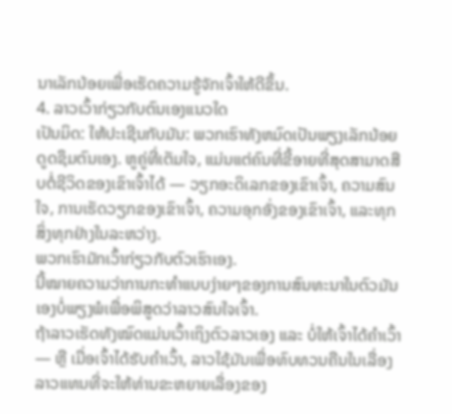ນາເລັກນ້ອຍເພື່ອເຮັດຄວາມຮູ້ຈັກເຈົ້າໃຫ້ດີຂຶ້ນ.
4. ລາວເວົ້າກ່ຽວກັບຕົນເອງແນວໃດ
ເປັນມິດ: ໃຫ້ປະເຊີນກັບມັນ: ພວກເຮົາທັງຫມົດເປັນພຽງເລັກນ້ອຍດູດຊຶມຕົນເອງ. ຫູຄູ່ທີ່ເຕັມໃຈ, ແມ່ນແຕ່ຄົນທີ່ຂີ້ອາຍທີ່ສຸດສາມາດສືບຕໍ່ຊີວິດຂອງເຂົາເຈົ້າໄດ້ — ວຽກອະດິເລກຂອງເຂົາເຈົ້າ, ຄວາມສົນໃຈ, ການເຮັດວຽກຂອງເຂົາເຈົ້າ, ຄວາມອຸກອັ່ງຂອງເຂົາເຈົ້າ, ແລະທຸກສິ່ງທຸກຢ່າງໃນລະຫວ່າງ.
ພວກເຮົາມັກເວົ້າກ່ຽວກັບຕົວເຮົາເອງ.
ນີ້ໝາຍຄວາມວ່າການກະທຳແບບງ່າຍໆຂອງການສົນທະນາໃນຕົວມັນເອງບໍ່ພຽງພໍເພື່ອພິສູດວ່າລາວສົນໃຈເຈົ້າ.
ຖ້າລາວເຮັດທັງໝົດແມ່ນເວົ້າເຖິງຕົວລາວເອງ ແລະ ບໍ່ໃຫ້ເຈົ້າໄດ້ຄຳເວົ້າ — ຫຼື ເມື່ອເຈົ້າໄດ້ຮັບຄໍາເວົ້າ, ລາວໃຊ້ມັນເພື່ອທົບທວນຄືນໃນເລື່ອງລາວແທນທີ່ຈະໃຫ້ທ່ານຂະຫຍາຍເລື່ອງຂອງ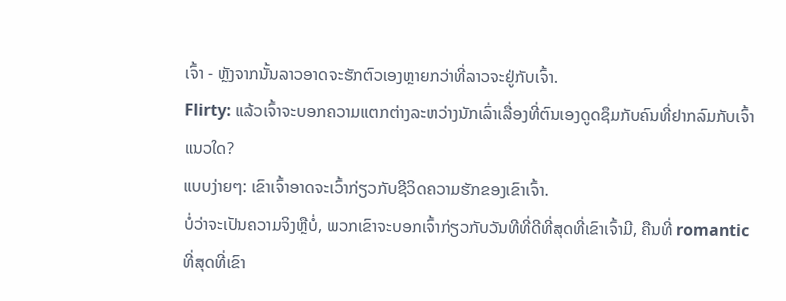ເຈົ້າ - ຫຼັງຈາກນັ້ນລາວອາດຈະຮັກຕົວເອງຫຼາຍກວ່າທີ່ລາວຈະຢູ່ກັບເຈົ້າ.
Flirty: ແລ້ວເຈົ້າຈະບອກຄວາມແຕກຕ່າງລະຫວ່າງນັກເລົ່າເລື່ອງທີ່ຕົນເອງດູດຊຶມກັບຄົນທີ່ຢາກລົມກັບເຈົ້າແນວໃດ?
ແບບງ່າຍໆ: ເຂົາເຈົ້າອາດຈະເວົ້າກ່ຽວກັບຊີວິດຄວາມຮັກຂອງເຂົາເຈົ້າ.
ບໍ່ວ່າຈະເປັນຄວາມຈິງຫຼືບໍ່, ພວກເຂົາຈະບອກເຈົ້າກ່ຽວກັບວັນທີທີ່ດີທີ່ສຸດທີ່ເຂົາເຈົ້າມີ, ຄືນທີ່ romantic ທີ່ສຸດທີ່ເຂົາ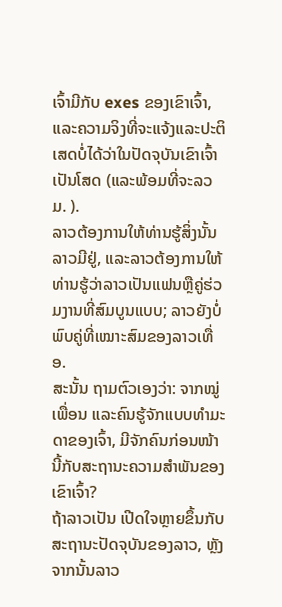ເຈົ້າມີກັບ exes ຂອງເຂົາເຈົ້າ, ແລະຄວາມຈິງທີ່ຈະແຈ້ງແລະປະຕິເສດບໍ່ໄດ້ວ່າໃນປັດຈຸບັນເຂົາເຈົ້າເປັນໂສດ (ແລະພ້ອມທີ່ຈະລວມ. ).
ລາວຕ້ອງການໃຫ້ທ່ານຮູ້ສິ່ງນັ້ນລາວມີຢູ່, ແລະລາວຕ້ອງການໃຫ້ທ່ານຮູ້ວ່າລາວເປັນແຟນຫຼືຄູ່ຮ່ວມງານທີ່ສົມບູນແບບ; ລາວຍັງບໍ່ພົບຄູ່ທີ່ເໝາະສົມຂອງລາວເທື່ອ.
ສະນັ້ນ ຖາມຕົວເອງວ່າ: ຈາກໝູ່ເພື່ອນ ແລະຄົນຮູ້ຈັກແບບທຳມະດາຂອງເຈົ້າ, ມີຈັກຄົນກ່ອນໜ້ານີ້ກັບສະຖານະຄວາມສຳພັນຂອງເຂົາເຈົ້າ?
ຖ້າລາວເປັນ ເປີດໃຈຫຼາຍຂຶ້ນກັບສະຖານະປັດຈຸບັນຂອງລາວ, ຫຼັງຈາກນັ້ນລາວ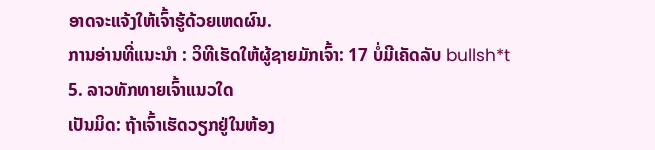ອາດຈະແຈ້ງໃຫ້ເຈົ້າຮູ້ດ້ວຍເຫດຜົນ.
ການອ່ານທີ່ແນະນຳ : ວິທີເຮັດໃຫ້ຜູ້ຊາຍມັກເຈົ້າ: 17 ບໍ່ມີເຄັດລັບ bullsh*t
5. ລາວທັກທາຍເຈົ້າແນວໃດ
ເປັນມິດ: ຖ້າເຈົ້າເຮັດວຽກຢູ່ໃນຫ້ອງ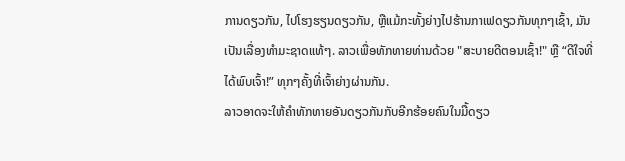ການດຽວກັນ, ໄປໂຮງຮຽນດຽວກັນ, ຫຼືແມ້ກະທັ້ງຍ່າງໄປຮ້ານກາເຟດຽວກັນທຸກໆເຊົ້າ, ມັນເປັນເລື່ອງທໍາມະຊາດແທ້ໆ. ລາວເພື່ອທັກທາຍທ່ານດ້ວຍ "ສະບາຍດີຕອນເຊົ້າ!" ຫຼື “ດີໃຈທີ່ໄດ້ພົບເຈົ້າ!” ທຸກໆຄັ້ງທີ່ເຈົ້າຍ່າງຜ່ານກັນ.
ລາວອາດຈະໃຫ້ຄຳທັກທາຍອັນດຽວກັນກັບອີກຮ້ອຍຄົນໃນມື້ດຽວ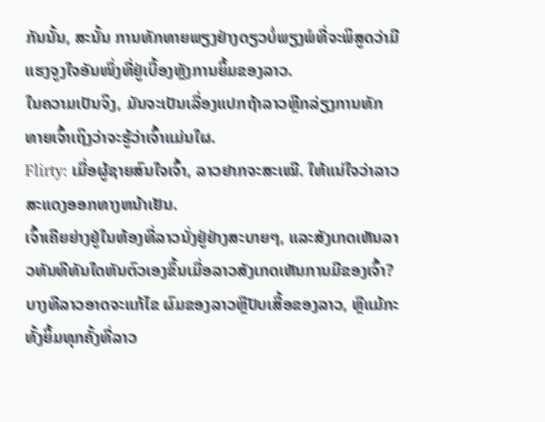ກັນນັ້ນ, ສະນັ້ນ ການທັກທາຍພຽງຢ່າງດຽວບໍ່ພຽງພໍທີ່ຈະພິສູດວ່າມີແຮງຈູງໃຈອັນໜຶ່ງທີ່ຢູ່ເບື້ອງຫຼັງການຍິ້ມຂອງລາວ.
ໃນຄວາມເປັນຈິງ, ມັນຈະເປັນເລື່ອງແປກຖ້າລາວຫຼີກລ່ຽງການທັກທາຍເຈົ້າເຖິງວ່າຈະຮູ້ວ່າເຈົ້າແມ່ນໃຜ.
Flirty: ເມື່ອຜູ້ຊາຍສົນໃຈເຈົ້າ, ລາວຢາກຈະສະເໝີ. ໃຫ້ແນ່ໃຈວ່າລາວສະແດງອອກທາງຫນ້າເຢັນ.
ເຈົ້າເຄີຍຍ່າງຢູ່ໃນຫ້ອງທີ່ລາວນັ່ງຢູ່ຢ່າງສະບາຍໆ, ແລະສັງເກດເຫັນລາວທັນທີທັນໃດຫັນຕົວເອງຂຶ້ນເມື່ອລາວສັງເກດເຫັນການມີຂອງເຈົ້າ?
ບາງທີລາວອາດຈະແກ້ໄຂ ຜົມຂອງລາວຫຼືປັບເສື້ອຂອງລາວ, ຫຼືແມ້ກະທັ້ງຍິ້ມທຸກຄັ້ງທີ່ລາວ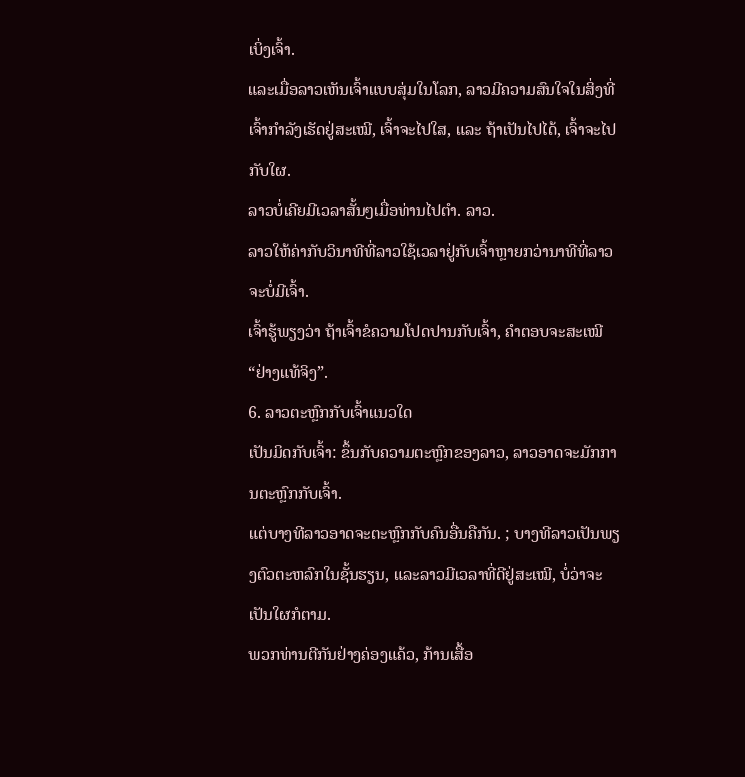ເບິ່ງເຈົ້າ.
ແລະເມື່ອລາວເຫັນເຈົ້າແບບສຸ່ມໃນໂລກ, ລາວມີຄວາມສົນໃຈໃນສິ່ງທີ່ເຈົ້າກຳລັງເຮັດຢູ່ສະເໝີ, ເຈົ້າຈະໄປໃສ, ແລະ ຖ້າເປັນໄປໄດ້, ເຈົ້າຈະໄປກັບໃຜ.
ລາວບໍ່ເຄີຍມີເວລາສັ້ນໆເມື່ອທ່ານໄປຕຳ. ລາວ.
ລາວໃຫ້ຄ່າກັບວິນາທີທີ່ລາວໃຊ້ເວລາຢູ່ກັບເຈົ້າຫຼາຍກວ່ານາທີທີ່ລາວຈະບໍ່ມີເຈົ້າ.
ເຈົ້າຮູ້ພຽງວ່າ ຖ້າເຈົ້າຂໍຄວາມໂປດປານກັບເຈົ້າ, ຄຳຕອບຈະສະເໝີ “ຢ່າງແທ້ຈິງ”.
6. ລາວຕະຫຼົກກັບເຈົ້າແນວໃດ
ເປັນມິດກັບເຈົ້າ: ຂຶ້ນກັບຄວາມຕະຫຼົກຂອງລາວ, ລາວອາດຈະມັກການຕະຫຼົກກັບເຈົ້າ.
ແຕ່ບາງທີລາວອາດຈະຕະຫຼົກກັບຄົນອື່ນຄືກັນ. ; ບາງທີລາວເປັນພຽງຕົວຕະຫລົກໃນຊັ້ນຮຽນ, ແລະລາວມີເວລາທີ່ດີຢູ່ສະເໝີ, ບໍ່ວ່າຈະເປັນໃຜກໍຕາມ.
ພວກທ່ານຕີກັນຢ່າງຄ່ອງແຄ້ວ, ກ້ານເສື້ອ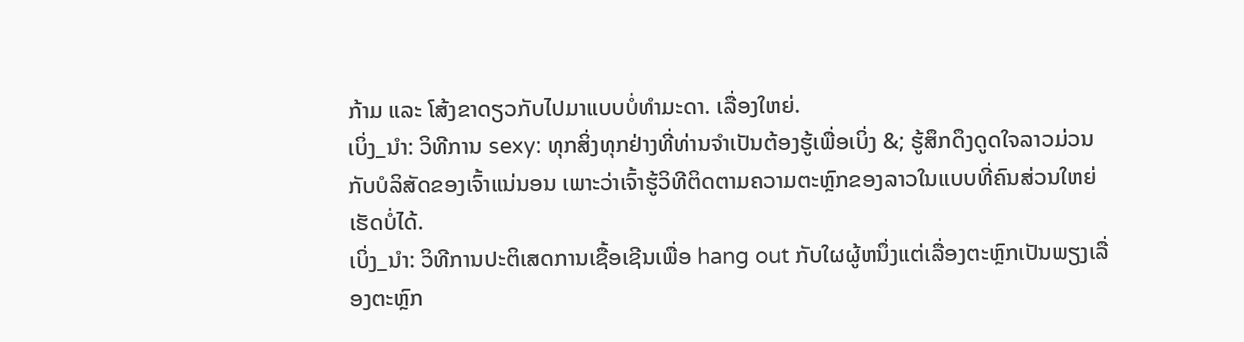ກ້າມ ແລະ ໂສ້ງຂາດຽວກັບໄປມາແບບບໍ່ທຳມະດາ. ເລື່ອງໃຫຍ່.
ເບິ່ງ_ນຳ: ວິທີການ sexy: ທຸກສິ່ງທຸກຢ່າງທີ່ທ່ານຈໍາເປັນຕ້ອງຮູ້ເພື່ອເບິ່ງ &; ຮູ້ສຶກດຶງດູດໃຈລາວມ່ວນກັບບໍລິສັດຂອງເຈົ້າແນ່ນອນ ເພາະວ່າເຈົ້າຮູ້ວິທີຕິດຕາມຄວາມຕະຫຼົກຂອງລາວໃນແບບທີ່ຄົນສ່ວນໃຫຍ່ເຮັດບໍ່ໄດ້.
ເບິ່ງ_ນຳ: ວິທີການປະຕິເສດການເຊື້ອເຊີນເພື່ອ hang out ກັບໃຜຜູ້ຫນຶ່ງແຕ່ເລື່ອງຕະຫຼົກເປັນພຽງເລື່ອງຕະຫຼົກ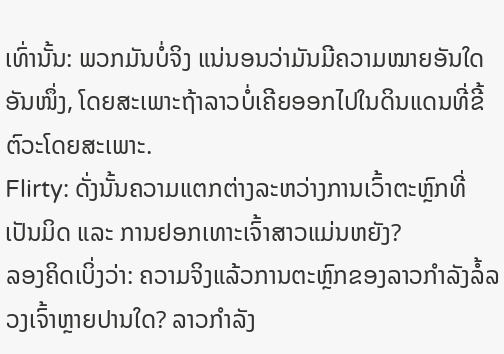ເທົ່ານັ້ນ: ພວກມັນບໍ່ຈິງ ແນ່ນອນວ່າມັນມີຄວາມໝາຍອັນໃດອັນໜຶ່ງ, ໂດຍສະເພາະຖ້າລາວບໍ່ເຄີຍອອກໄປໃນດິນແດນທີ່ຂີ້ຕົວະໂດຍສະເພາະ.
Flirty: ດັ່ງນັ້ນຄວາມແຕກຕ່າງລະຫວ່າງການເວົ້າຕະຫຼົກທີ່ເປັນມິດ ແລະ ການຢອກເທາະເຈົ້າສາວແມ່ນຫຍັງ?
ລອງຄິດເບິ່ງວ່າ: ຄວາມຈິງແລ້ວການຕະຫຼົກຂອງລາວກຳລັງລໍ້ລວງເຈົ້າຫຼາຍປານໃດ? ລາວກຳລັງ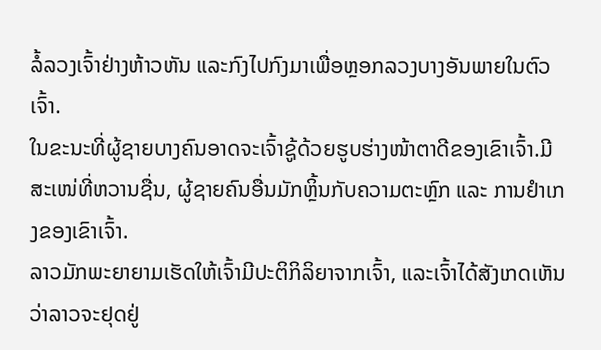ລໍ້ລວງເຈົ້າຢ່າງຫ້າວຫັນ ແລະກົງໄປກົງມາເພື່ອຫຼອກລວງບາງອັນພາຍໃນຕົວເຈົ້າ.
ໃນຂະນະທີ່ຜູ້ຊາຍບາງຄົນອາດຈະເຈົ້າຊູ້ດ້ວຍຮູບຮ່າງໜ້າຕາດີຂອງເຂົາເຈົ້າ.ມີສະເໜ່ທີ່ຫວານຊື່ນ, ຜູ້ຊາຍຄົນອື່ນມັກຫຼິ້ນກັບຄວາມຕະຫຼົກ ແລະ ການຢຳເກງຂອງເຂົາເຈົ້າ.
ລາວມັກພະຍາຍາມເຮັດໃຫ້ເຈົ້າມີປະຕິກິລິຍາຈາກເຈົ້າ, ແລະເຈົ້າໄດ້ສັງເກດເຫັນວ່າລາວຈະຢຸດຢູ່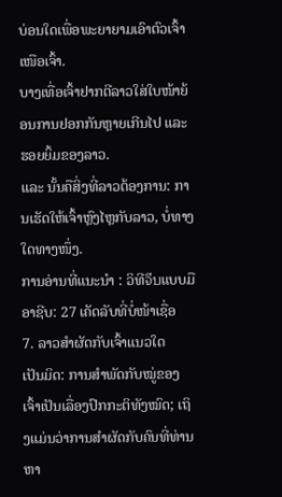ບ່ອນໃດເພື່ອພະຍາຍາມເອົາຕົວເຈົ້າເໜືອເຈົ້າ.
ບາງເທື່ອເຈົ້າຢາກຕີລາວໃສ່ໃບໜ້າຍ້ອນການຢອກກັນຫຼາຍເກີນໄປ ແລະຮອຍຍິ້ມຂອງລາວ.
ແລະ ນັ້ນຄືສິ່ງທີ່ລາວຕ້ອງການ: ການເຮັດໃຫ້ເຈົ້າຫຼົງໄຫຼກັບລາວ, ບໍ່ທາງໃດທາງໜຶ່ງ.
ການອ່ານທີ່ແນະນຳ : ວິທີจีบແບບມືອາຊີບ: 27 ເຄັດລັບທີ່ບໍ່ໜ້າເຊື່ອ
7. ລາວສຳຜັດກັບເຈົ້າແນວໃດ
ເປັນມິດ: ການສຳພັດກັບໝູ່ຂອງເຈົ້າເປັນເລື່ອງປົກກະຕິທັງໝົດ; ເຖິງແມ່ນວ່າການສໍາຜັດກັບຄົນທີ່ທ່ານຫາ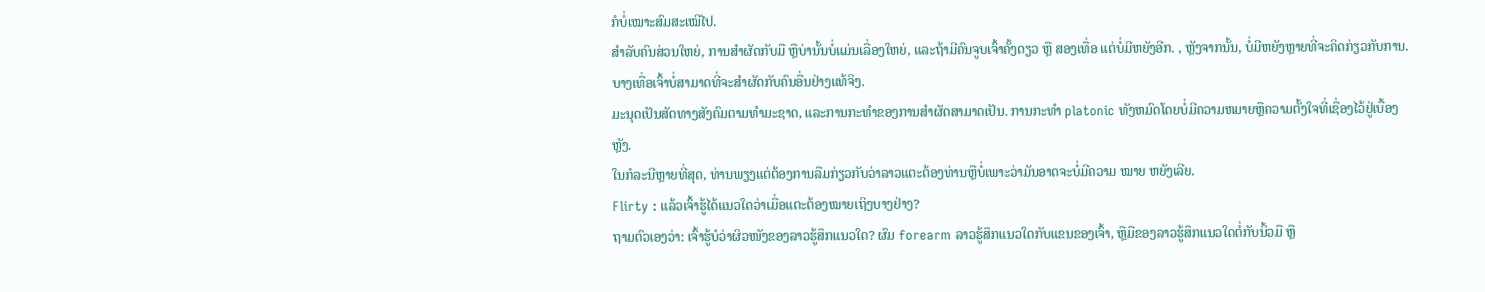ກໍບໍ່ເໝາະສົມສະເໝີໄປ.
ສຳລັບຄົນສ່ວນໃຫຍ່, ການສໍາຜັດກັບມື ຫຼືບ່ານັ້ນບໍ່ແມ່ນເລື່ອງໃຫຍ່, ແລະຖ້າມີຄົນຈູບເຈົ້າຄັ້ງດຽວ ຫຼື ສອງເທື່ອ ແຕ່ບໍ່ມີຫຍັງອີກ. , ຫຼັງຈາກນັ້ນ, ບໍ່ມີຫຍັງຫຼາຍທີ່ຈະຄິດກ່ຽວກັບການ.
ບາງເທື່ອເຈົ້າບໍ່ສາມາດທີ່ຈະສໍາຜັດກັບຄົນອື່ນຢ່າງແທ້ຈິງ.
ມະນຸດເປັນສັດທາງສັງຄົມຕາມທໍາມະຊາດ, ແລະການກະທໍາຂອງການສໍາຜັດສາມາດເປັນ. ການກະທໍາ platonic ທັງຫມົດໂດຍບໍ່ມີຄວາມຫມາຍຫຼືຄວາມຕັ້ງໃຈທີ່ເຊື່ອງໄວ້ຢູ່ເບື້ອງຫຼັງ.
ໃນກໍລະນີຫຼາຍທີ່ສຸດ, ທ່ານພຽງແຕ່ຕ້ອງການລືມກ່ຽວກັບວ່າລາວແຕະຕ້ອງທ່ານຫຼືບໍ່ເພາະວ່າມັນອາດຈະບໍ່ມີຄວາມ ໝາຍ ຫຍັງເລີຍ.
Flirty : ແລ້ວເຈົ້າຮູ້ໄດ້ແນວໃດວ່າເມື່ອແຕະຕ້ອງໝາຍເຖິງບາງຢ່າງ?
ຖາມຕົວເອງວ່າ: ເຈົ້າຮູ້ບໍວ່າຜິວໜັງຂອງລາວຮູ້ສຶກແນວໃດ? ຜົມ forearm ລາວຮູ້ສຶກແນວໃດກັບແຂນຂອງເຈົ້າ, ຫຼືມືຂອງລາວຮູ້ສຶກແນວໃດຕໍ່ກັບນິ້ວມື ຫຼື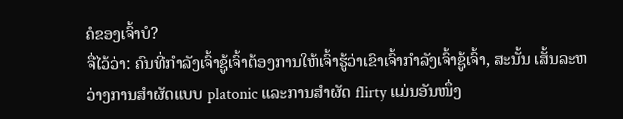ຄໍຂອງເຈົ້າບໍ?
ຈື່ໄວ້ວ່າ: ຄົນທີ່ກຳລັງເຈົ້າຊູ້ເຈົ້າຕ້ອງການໃຫ້ເຈົ້າຮູ້ວ່າເຂົາເຈົ້າກຳລັງເຈົ້າຊູ້ເຈົ້າ, ສະນັ້ນ ເສັ້ນລະຫວ່າງການສຳຜັດແບບ platonic ແລະການສຳຜັດ flirty ແມ່ນອັນໜຶ່ງ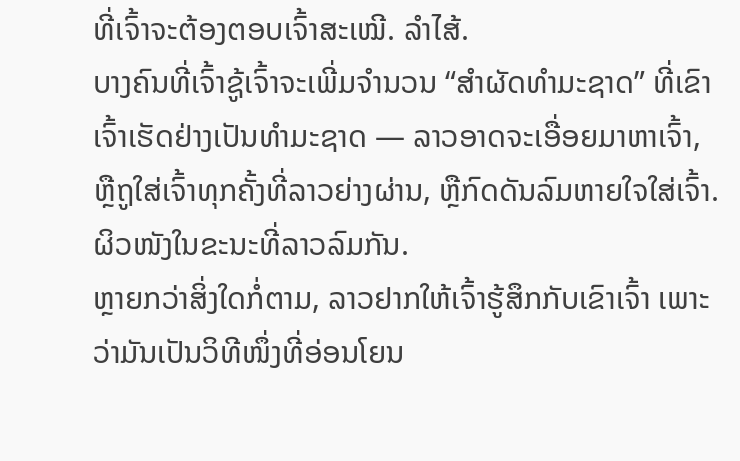ທີ່ເຈົ້າຈະຕ້ອງຕອບເຈົ້າສະເໝີ. ລຳໄສ້.
ບາງຄົນທີ່ເຈົ້າຊູ້ເຈົ້າຈະເພີ່ມຈຳນວນ “ສຳຜັດທຳມະຊາດ” ທີ່ເຂົາເຈົ້າເຮັດຢ່າງເປັນທຳມະຊາດ — ລາວອາດຈະເອື່ອຍມາຫາເຈົ້າ, ຫຼືຖູໃສ່ເຈົ້າທຸກຄັ້ງທີ່ລາວຍ່າງຜ່ານ, ຫຼືກົດດັນລົມຫາຍໃຈໃສ່ເຈົ້າ. ຜິວໜັງໃນຂະນະທີ່ລາວລົມກັນ.
ຫຼາຍກວ່າສິ່ງໃດກໍ່ຕາມ, ລາວຢາກໃຫ້ເຈົ້າຮູ້ສຶກກັບເຂົາເຈົ້າ ເພາະວ່າມັນເປັນວິທີໜຶ່ງທີ່ອ່ອນໂຍນ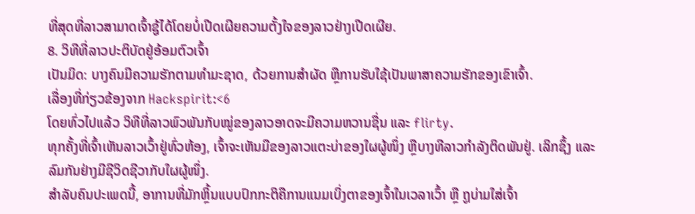ທີ່ສຸດທີ່ລາວສາມາດເຈົ້າຊູ້ໄດ້ໂດຍບໍ່ເປີດເຜີຍຄວາມຕັ້ງໃຈຂອງລາວຢ່າງເປີດເຜີຍ.
8. ວິທີທີ່ລາວປະຕິບັດຢູ່ອ້ອມຕົວເຈົ້າ
ເປັນມິດ: ບາງຄົນມີຄວາມຮັກຕາມທໍາມະຊາດ, ດ້ວຍການສໍາຜັດ ຫຼືການຮັບໃຊ້ເປັນພາສາຄວາມຮັກຂອງເຂົາເຈົ້າ.
ເລື່ອງທີ່ກ່ຽວຂ້ອງຈາກ Hackspirit:<6
ໂດຍທົ່ວໄປແລ້ວ ວິທີທີ່ລາວພົວພັນກັບໝູ່ຂອງລາວອາດຈະມີຄວາມຫວານຊື່ນ ແລະ flirty.
ທຸກຄັ້ງທີ່ເຈົ້າເຫັນລາວເວົ້າຢູ່ທົ່ວຫ້ອງ, ເຈົ້າຈະເຫັນມືຂອງລາວແຕະບ່າຂອງໃຜຜູ້ໜຶ່ງ ຫຼືບາງທີລາວກຳລັງຕິດພັນຢູ່. ເລິກຊຶ້ງ ແລະ ລົມກັນຢ່າງມີຊີວິດຊີວາກັບໃຜຜູ້ໜຶ່ງ.
ສຳລັບຄົນປະເພດນີ້, ອາການທີ່ມັກຫຼິ້ນແບບປົກກະຕິຄືການແນມເບິ່ງຕາຂອງເຈົ້າໃນເວລາເວົ້າ ຫຼື ຖູບ່າມໃສ່ເຈົ້າ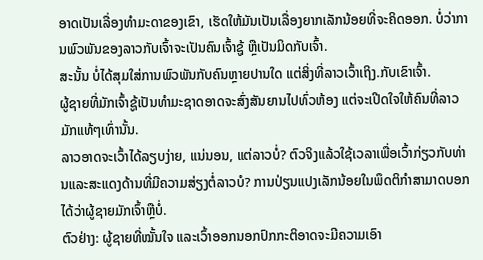ອາດເປັນເລື່ອງທຳມະດາຂອງເຂົາ, ເຮັດໃຫ້ມັນເປັນເລື່ອງຍາກເລັກນ້ອຍທີ່ຈະຄິດອອກ. ບໍ່ວ່າການພົວພັນຂອງລາວກັບເຈົ້າຈະເປັນຄົນເຈົ້າຊູ້ ຫຼືເປັນມິດກັບເຈົ້າ.
ສະນັ້ນ ບໍ່ໄດ້ສຸມໃສ່ການພົວພັນກັບຄົນຫຼາຍປານໃດ ແຕ່ສິ່ງທີ່ລາວເວົ້າເຖິງ.ກັບເຂົາເຈົ້າ.
ຜູ້ຊາຍທີ່ມັກເຈົ້າຊູ້ເປັນທຳມະຊາດອາດຈະສົ່ງສັນຍານໄປທົ່ວຫ້ອງ ແຕ່ຈະເປີດໃຈໃຫ້ຄົນທີ່ລາວມັກແທ້ໆເທົ່ານັ້ນ.
ລາວອາດຈະເວົ້າໄດ້ລຽບງ່າຍ, ແນ່ນອນ, ແຕ່ລາວບໍ່? ຕົວຈິງແລ້ວໃຊ້ເວລາເພື່ອເວົ້າກ່ຽວກັບທ່ານແລະສະແດງດ້ານທີ່ມີຄວາມສ່ຽງຕໍ່ລາວບໍ? ການປ່ຽນແປງເລັກນ້ອຍໃນພຶດຕິກໍາສາມາດບອກໄດ້ວ່າຜູ້ຊາຍມັກເຈົ້າຫຼືບໍ່.
ຕົວຢ່າງ: ຜູ້ຊາຍທີ່ໝັ້ນໃຈ ແລະເວົ້າອອກນອກປົກກະຕິອາດຈະມີຄວາມເອົາ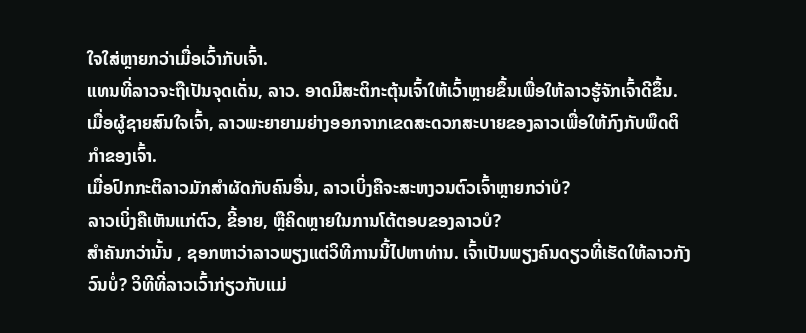ໃຈໃສ່ຫຼາຍກວ່າເມື່ອເວົ້າກັບເຈົ້າ.
ແທນທີ່ລາວຈະຖືເປັນຈຸດເດັ່ນ, ລາວ. ອາດມີສະຕິກະຕຸ້ນເຈົ້າໃຫ້ເວົ້າຫຼາຍຂຶ້ນເພື່ອໃຫ້ລາວຮູ້ຈັກເຈົ້າດີຂຶ້ນ.
ເມື່ອຜູ້ຊາຍສົນໃຈເຈົ້າ, ລາວພະຍາຍາມຍ່າງອອກຈາກເຂດສະດວກສະບາຍຂອງລາວເພື່ອໃຫ້ກົງກັບພຶດຕິກຳຂອງເຈົ້າ.
ເມື່ອປົກກະຕິລາວມັກສຳຜັດກັບຄົນອື່ນ, ລາວເບິ່ງຄືຈະສະຫງວນຕົວເຈົ້າຫຼາຍກວ່າບໍ?
ລາວເບິ່ງຄືເຫັນແກ່ຕົວ, ຂີ້ອາຍ, ຫຼືຄິດຫຼາຍໃນການໂຕ້ຕອບຂອງລາວບໍ?
ສຳຄັນກວ່ານັ້ນ , ຊອກຫາວ່າລາວພຽງແຕ່ວິທີການນີ້ໄປຫາທ່ານ. ເຈົ້າເປັນພຽງຄົນດຽວທີ່ເຮັດໃຫ້ລາວກັງວົນບໍ່? ວິທີທີ່ລາວເວົ້າກ່ຽວກັບແມ່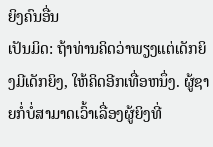ຍິງຄົນອື່ນ
ເປັນມິດ: ຖ້າທ່ານຄິດວ່າພຽງແຕ່ເດັກຍິງມີເດັກຍິງ, ໃຫ້ຄິດອີກເທື່ອຫນຶ່ງ. ຜູ້ຊາຍກໍ່ບໍ່ສາມາດເວົ້າເລື່ອງຜູ້ຍິງທີ່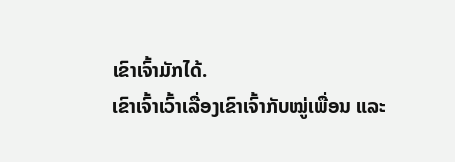ເຂົາເຈົ້າມັກໄດ້.
ເຂົາເຈົ້າເວົ້າເລື່ອງເຂົາເຈົ້າກັບໝູ່ເພື່ອນ ແລະ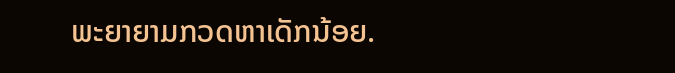ພະຍາຍາມກວດຫາເດັກນ້ອຍ.